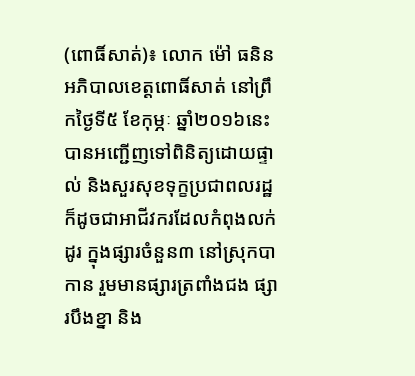(ពោធិ៍សាត់)៖ លោក ម៉ៅ ធនិន អភិបាលខេត្តពោធិ៍សាត់ នៅព្រឹកថ្ងៃទី៥ ខែកុម្ភៈ ឆ្នាំ២០១៦នេះ បានអញ្ជើញទៅពិនិត្យដោយផ្ទាល់ និងសួរសុខទុក្ខប្រជាពលរដ្ឋ ក៏ដូចជាអាជីវករដែលកំពុងលក់ដូរ ក្នុងផ្សារចំនួន៣ នៅស្រុកបាកាន រួមមានផ្សារត្រពាំងជង ផ្សារបឹងខ្នា និង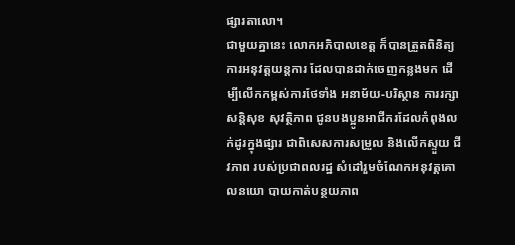ផ្សារតាលោ។
ជាមួយគ្នានេះ លោកអភិបាលខេត្ត ក៏បានត្រួតពិនិត្យការអនុវត្តយន្តការ ដែលបានដាក់ចេញកន្លងមក ដើម្បីលើកកម្ពស់ការថែទាំង អនាម័យ-បរិស្ថាន ការរក្សាសន្តិសុខ សុវត្ថិភាព ជូនបងប្អូនអាជីករដែលកំពុងលក់ដូរក្នុងផ្សារ ជាពិសេសការសម្រួល និងលើកស្ទួយ ជីវភាព របស់ប្រជាពលរដ្ឋ សំដៅរួមចំណែកអនុវត្តគោលនយោ បាយកាត់បន្ថយភាព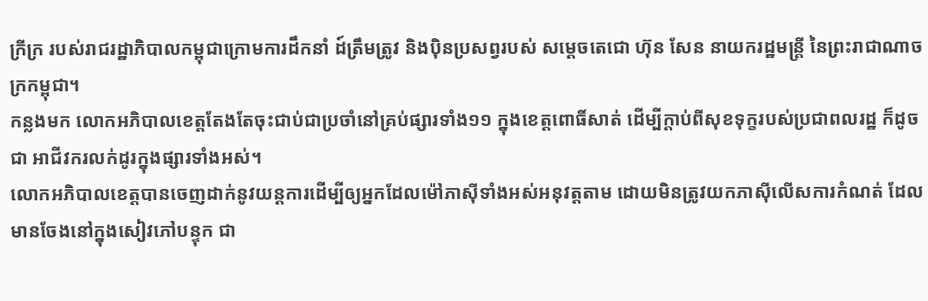ក្រីក្រ របស់រាជរដ្ឋាភិបាលកម្ពុជាក្រោមការដឹកនាំ ដ៍ត្រឹមត្រូវ និងប៉ិនប្រសព្វរបស់ សម្តេចតេជោ ហ៊ុន សែន នាយករដ្ឋមន្រ្តី នៃព្រះរាជាណាចក្រកម្ពុជា។
កន្លងមក លោកអភិបាលខេត្តតែងតែចុះជាប់ជាប្រចាំនៅគ្រប់ផ្សារទាំង១១ ក្នុងខេត្តពោធិ៍សាត់ ដើម្បីក្តាប់ពីសុខទុក្ខរបស់ប្រជាពលរដ្ឋ ក៏ដូចជា អាជីវករលក់ដូរក្នុងផ្សារទាំងអស់។
លោកអភិបាលខេត្តបានចេញដាក់នូវយន្តការដើម្បីឲ្យអ្នកដែលម៉ៅភាស៊ីទាំងអស់អនុវត្តតាម ដោយមិនត្រូវយកភាស៊ីលើសការកំណត់ ដែលមានចែងនៅក្នុងសៀវភៅបន្ទុក ជា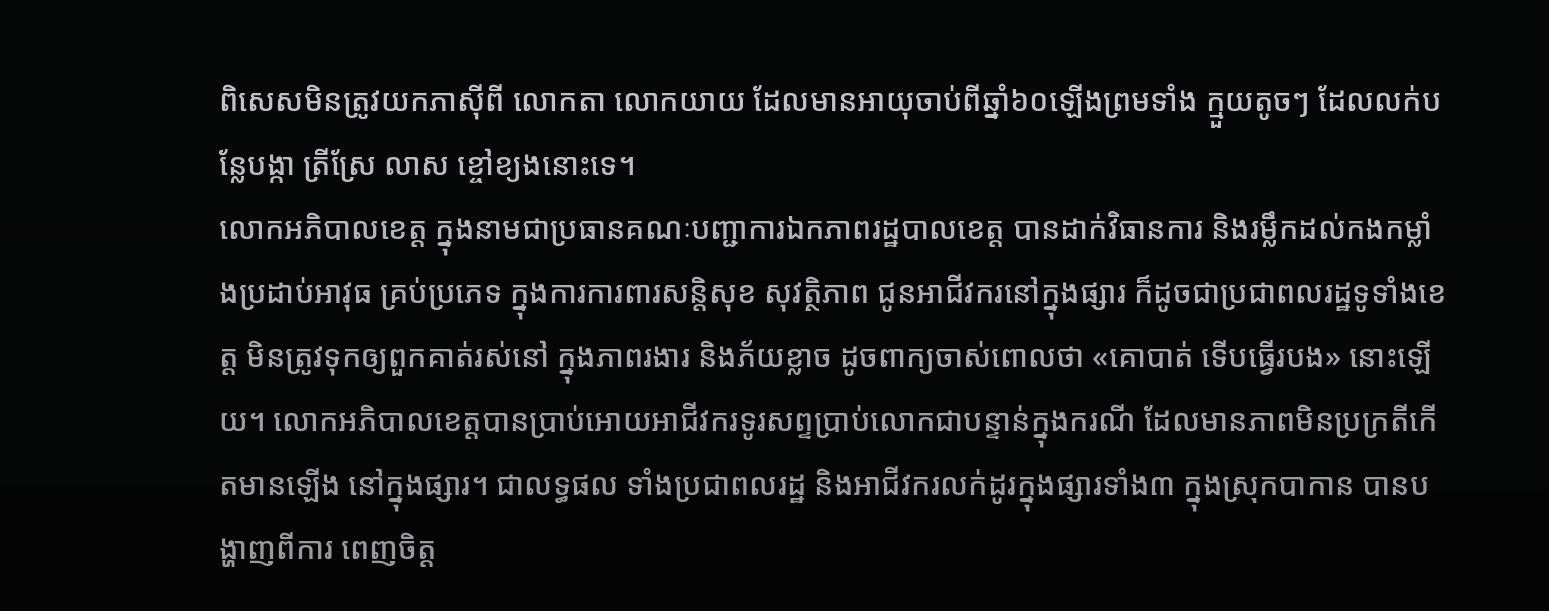ពិសេសមិនត្រូវយកភាស៊ីពី លោកតា លោកយាយ ដែលមានអាយុចាប់ពីឆ្នាំ៦០ឡើងព្រមទាំង ក្មួយតូចៗ ដែលលក់បន្លែបង្កា ត្រីស្រែ លាស ខ្ចៅខ្យងនោះទេ។
លោកអភិបាលខេត្ត ក្នុងនាមជាប្រធានគណៈបញ្ជាការឯកភាពរដ្ឋបាលខេត្ត បានដាក់វិធានការ និងរម្លឹកដល់កងកម្លាំងប្រដាប់អាវុធ គ្រប់ប្រភេទ ក្នុងការការពារសន្តិសុខ សុវត្ថិភាព ជូនអាជីវករនៅក្នុងផ្សារ ក៏ដូចជាប្រជាពលរដ្ឋទូទាំងខេត្ត មិនត្រូវទុកឲ្យពួកគាត់រស់នៅ ក្នុងភាពរងារ និងភ័យខ្លាច ដូចពាក្យចាស់ពោលថា «គោបាត់ ទើបធ្វើរបង» នោះឡើយ។ លោកអភិបាលខេត្តបានប្រាប់អោយអាជីវករទូរសព្ទប្រាប់លោកជាបន្ទាន់ក្នុងករណី ដែលមានភាពមិនប្រក្រតីកើតមានឡើង នៅក្នុងផ្សារ។ ជាលទ្ធផល ទាំងប្រជាពលរដ្ឋ និងអាជីវករលក់ដូរក្នុងផ្សារទាំង៣ ក្នុងស្រុកបាកាន បានបង្ហាញពីការ ពេញចិត្ត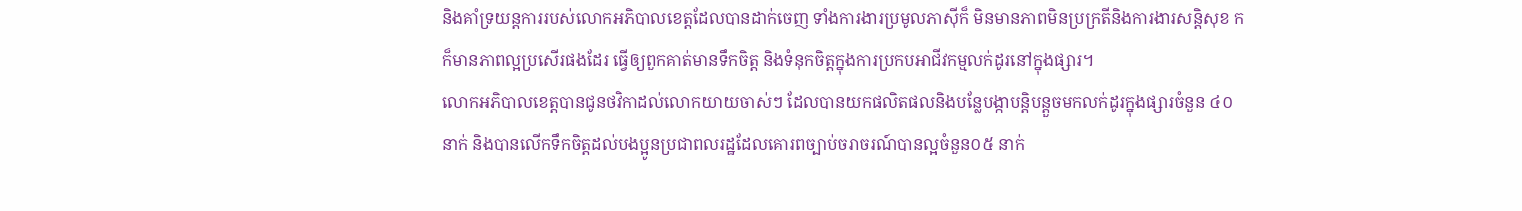និងគាំទ្រយន្តការរបស់លោកអភិបាលខេត្តដែលបានដាក់ចេញ ទាំងការងារប្រមូលភាស៊ីក៏ មិនមានភាពមិនប្រក្រតីនិងការងារសន្តិសុខ កក៏មានភាពល្អប្រសើរផងដែរ ធ្វើឲ្យពួកគាត់មានទឹកចិត្ត និងទំនុកចិត្តក្នុងការប្រកបអាជីវកម្មលក់ដូរនៅក្នុងផ្សារ។
លោកអភិបាលខេត្តបានជូនថវិកាដល់លោកយាយចាស់ៗ ដែលបានយកផលិតផលនិងបន្លែបង្កាបន្តិបន្តួចមកលក់ដូរក្នុងផ្សារចំនួន ៤០នាក់ និងបានលើកទឹកចិត្តដល់បងប្អូនប្រជាពលរដ្ឋដែលគោរពច្បាប់ចរាចរណ៍បានល្អចំនួន០៥ នាក់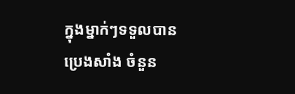ក្នុងម្នាក់ៗទទួលបានប្រេងសាំង ចំនួន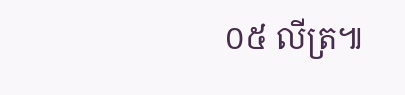០៥ លីត្រ៕